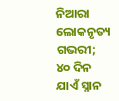ନିଆରା ଲୋକନୃତ୍ୟ ଗଭରୀ; ୪୦ ଦିନ ଯାଏଁ ସ୍ନାନ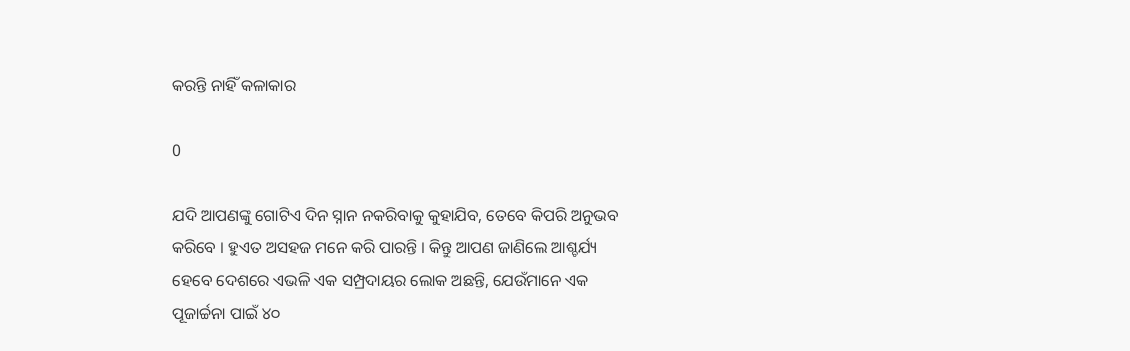କରନ୍ତି ନାହିଁ କଳାକାର

0

ଯଦି ଆପଣଙ୍କୁ ଗୋଟିଏ ଦିନ ସ୍ନାନ ନକରିବାକୁ କୁହାଯିବ, ତେବେ କିପରି ଅନୁଭବ କରିବେ । ହୁଏତ ଅସହଜ ମନେ କରି ପାରନ୍ତି । କିନ୍ତୁ ଆପଣ ଜାଣିଲେ ଆଶ୍ଚର୍ଯ୍ୟ ହେବେ‌ ଦେଶରେ ଏଭଳି ଏକ ସମ୍ପ୍ରଦାୟର ଲୋକ ଅଛନ୍ତି, ଯେଉଁମାନେ ଏକ ପୂଜାର୍ଚ୍ଚନା ପାଇଁ ୪୦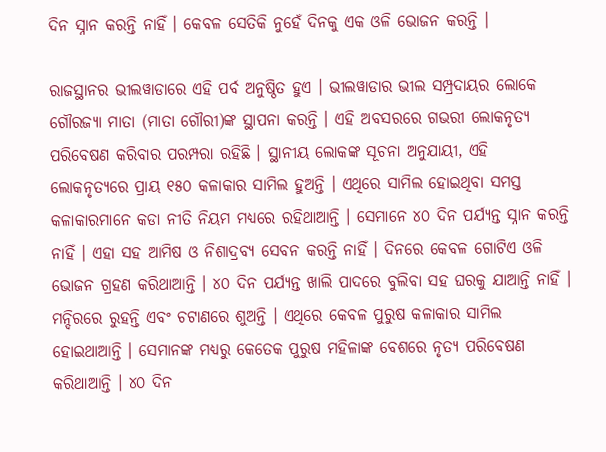ଦିନ ସ୍ନାନ କରନ୍ତି ନାହିଁ । କେବଳ ସେତିକି ନୁହେଁ ଦିନକୁ ଏକ ଓଳି ଭୋଜନ କରନ୍ତି ।

ରାଜସ୍ଥାନର ଭୀଲୱାଡାରେ ଏହି ପର୍ବ ଅନୁଷ୍ଠିତ ହୁଏ । ଭୀଲୱାଡାର ଭୀଲ ସମ୍ପ୍ରଦାୟର ଲୋକେ ଗୌରଜ୍ୟା ମାତା (ମାତା ଗୌରୀ)ଙ୍କ ସ୍ଥାପନା କରନ୍ତି । ଏହି ଅବସରରେ ଗଭରୀ ଲୋକନୃତ୍ୟ ପରିବେଷଣ କରିବାର ପରମ୍ପରା ରହିଛି । ସ୍ଥାନୀୟ ଲୋକଙ୍କ ସୂଚନା ଅନୁଯାୟୀ, ଏହି ଲୋକନୃତ୍ୟରେ ପ୍ରାୟ ୧୫୦ କଳାକାର ସାମିଲ ହୁଅନ୍ତି । ଏଥିରେ ସାମିଲ ହୋଇଥିବା ସମସ୍ତ କଳାକାରମାନେ କଡା ନୀତି ନିୟମ ମଧ୍ୟରେ ରହିଥାଆନ୍ତି । ସେମାନେ ୪୦ ଦିନ ପର୍ଯ୍ୟନ୍ତ ସ୍ନାନ କରନ୍ତି ନାହିଁ । ଏହା ସହ ଆମିଷ ଓ ନିଶାଦ୍ରବ୍ୟ ସେବନ କରନ୍ତି ନାହିଁ । ଦିନରେ କେବଳ ଗୋଟିଏ ଓଳି ଭୋଜନ ଗ୍ରହଣ କରିଥାଆନ୍ତି । ୪୦ ଦିନ ପର୍ଯ୍ୟନ୍ତ ଖାଲି ପାଦରେ ବୁଲିବା ସହ ଘରକୁ ଯାଆନ୍ତି ନାହିଁ । ମନ୍ଦିରରେ ରୁହନ୍ତି ଏବଂ ଚଟାଣରେ ଶୁଅନ୍ତି । ଏଥିରେ କେବଳ ପୁରୁଷ କଳାକାର ସାମିଲ ହୋଇଥାଆନ୍ତି । ସେମାନଙ୍କ ମଧ୍ୟରୁ କେତେକ ପୁରୁଷ ମହିଳାଙ୍କ ବେଶରେ ନୃତ୍ୟ ପରିବେଷଣ କରିଥାଆନ୍ତି । ୪୦ ଦିନ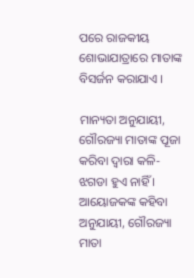ପରେ ରାଜକୀୟ ଶୋଭାଯାତ୍ରାରେ ମାତାଙ୍କ ବିସର୍ଜନ କରାଯାଏ ।

ମାନ୍ୟତା ଅନୁଯାୟୀ, ଗୌରଜ୍ୟା ମାତାଙ୍କ ପୂଜା କରିବା ଦ୍ବାରା କଳି-ଝଗଡା ହୁଏ ନାହିଁ । ଆୟୋଜକଙ୍କ କହିବା ଅନୁଯାୟୀ, ଗୌରଜ୍ୟା ମାତା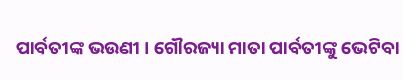ପାର୍ବତୀଙ୍କ ଭଉଣୀ । ଗୌରଜ୍ୟା ମାତା ପାର୍ବତୀଙ୍କୁ ଭେଟିବା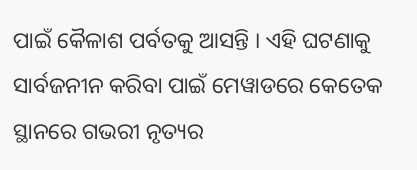ପାଇଁ କୈଳାଶ ପର୍ବତକୁ ଆସନ୍ତି । ଏହି ଘଟଣାକୁ ସାର୍ବଜନୀନ କରିବା ପାଇଁ ମେୱାଡରେ କେତେକ ସ୍ଥାନରେ ଗଭରୀ ନୃତ୍ୟର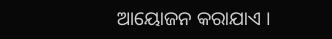ଆୟୋଜନ କରାଯାଏ ।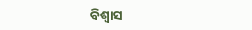ବିଶ୍ବାସ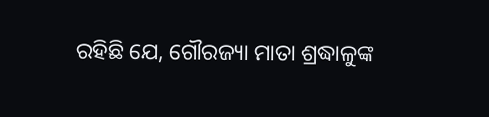ରହିଛି ଯେ, ଗୌରଜ୍ୟା ମାତା ଶ୍ରଦ୍ଧାଳୁଙ୍କ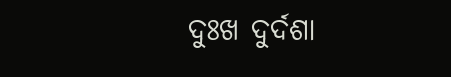ଦୁଃଖ ଦୁର୍ଦଶା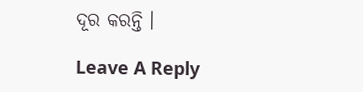ଦୂର କରନ୍ତି ।

Leave A Reply